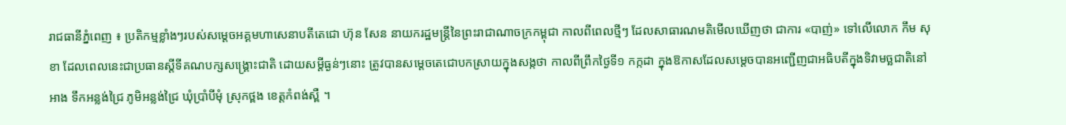រាជធានីភ្នំពេញ ៖ ប្រតិកម្មខ្លាំងៗរបស់សម្តេចអគ្គមហាសេនាបតីតេជោ ហ៊ុន សែន នាយករដ្ឋមន្ត្រីនៃព្រះរាជាណាចក្រកម្ពុជា កាលពីពេលថ្មីៗ ដែលសាធារណមតិមើលឃើញថា ជាការ «បាញ់» ទៅលើលោក កឹម សុខា ដែលពេលនេះជាប្រធានស្តីទីគណបក្សសង្គ្រោះជាតិ ដោយសម្តីធ្ងន់ៗនោះ ត្រូវបានសម្តេចតេជោបកស្រាយក្នុងសង្កថា កាលពីព្រឹកថ្ងៃទី១ កក្កដា ក្នុងឱកាសដែលសម្តេចបានអញ្ជើញជាអធិបតីក្នុងទិវាមច្ឆជាតិនៅអាង ទឹកអន្លង់ជ្រៃ ភូមិអន្លង់ជ្រៃ ឃុំប្រាំបីមុំ ស្រុកថ្ពង ខេត្តកំពង់ស្ពឺ ។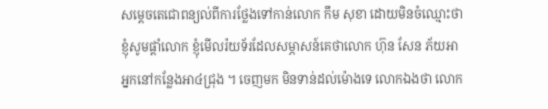សម្តេចតេជោពន្យល់ពីការថ្លែងទៅកាន់លោក កឹម សុខា ដោយមិនចំឈ្មោះថា ខ្ញុំសូមផ្តាំលោក ខ្ញុំមើលរ៉យទ័រដែលសម្ភាសន៍គេថាលោក ហ៊ុន សែន ភ័យអាអ្នកនៅកន្លែងអា៤ជ្រុង ។ ចេញមក មិនទាន់ដល់ម៉ោងទេ លោកឯងថា លោក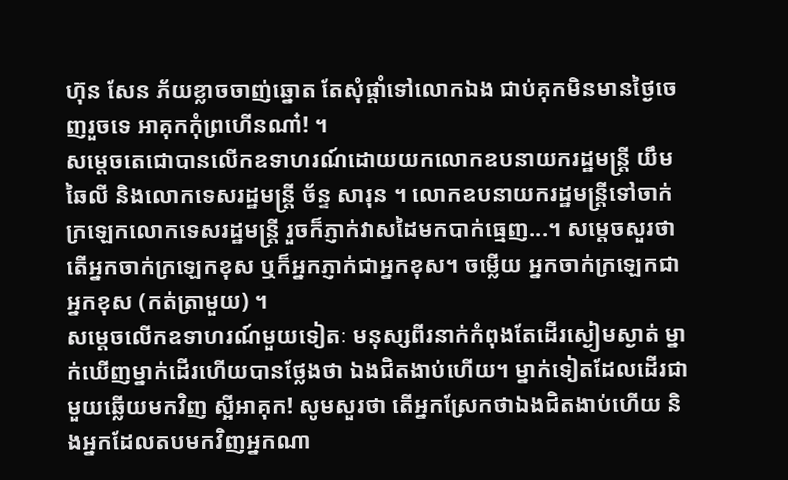ហ៊ុន សែន ភ័យខ្លាចចាញ់ឆ្នោត តែសុំផ្តាំទៅលោកឯង ជាប់គុកមិនមានថ្ងៃចេញរួចទេ អាគុកកុំព្រហើនណា៎! ។
សម្តេចតេជោបានលើកឧទាហរណ៍ដោយយកលោកឧបនាយករដ្ឋមន្ត្រី យឹម ឆៃលី និងលោកទេសរដ្ឋមន្ត្រី ច័ន្ទ សារុន ។ លោកឧបនាយករដ្ឋមន្ត្រីទៅចាក់ក្រឡេកលោកទេសរដ្ឋមន្ត្រី រួចក៏ភ្ញាក់វាសដៃមកបាក់ធ្មេញ...។ សម្តេចសួរថា តើអ្នកចាក់ក្រឡេកខុស ឬក៏អ្នកភ្ញាក់ជាអ្នកខុស។ ចម្លើយ អ្នកចាក់ក្រឡេកជាអ្នកខុស (កត់ត្រាមួយ) ។
សម្ដេចលើកឧទាហរណ៍មួយទៀតៈ មនុស្សពីរនាក់កំពុងតែដើរស្ងៀមស្ងាត់ ម្នាក់ឃើញម្នាក់ដើរហើយបានថ្លែងថា ឯងជិតងាប់ហើយ។ ម្នាក់ទៀតដែលដើរជាមួយឆ្លើយមកវិញ ស្អីអាគុក! សូមសួរថា តើអ្នកស្រែកថាឯងជិតងាប់ហើយ និងអ្នកដែលតបមកវិញអ្នកណា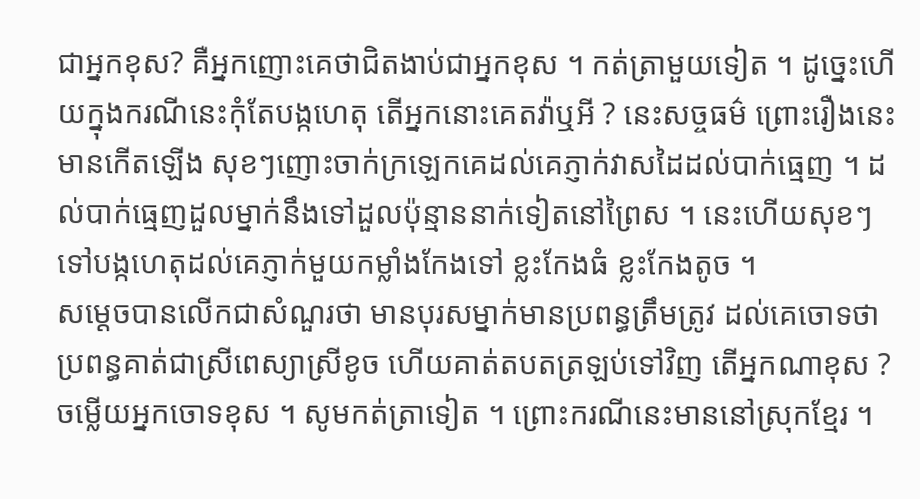ជាអ្នកខុស? គឺអ្នកញោះគេថាជិតងាប់ជាអ្នកខុស ។ កត់ត្រាមួយទៀត ។ ដូច្នេះហើយក្នុងករណីនេះកុំតែបង្កហេតុ តើអ្នកនោះគេតវ៉ាឬអី ? នេះសច្ចធម៌ ព្រោះរឿងនេះមានកើតឡើង សុខៗញោះចាក់ក្រឡេកគេដល់គេភ្ញាក់វាសដៃដល់បាក់ធ្មេញ ។ ដល់បាក់ធ្មេញដួលម្នាក់នឹងទៅដួលប៉ុន្មាននាក់ទៀតនៅព្រៃស ។ នេះហើយសុខៗទៅបង្កហេតុដល់គេភ្ញាក់មួយកម្លាំងកែងទៅ ខ្លះកែងធំ ខ្លះកែងតូច ។
សម្តេចបានលើកជាសំណួរថា មានបុរសម្នាក់មានប្រពន្ធត្រឹមត្រូវ ដល់គេចោទថា ប្រពន្ធគាត់ជាស្រីពេស្យាស្រីខូច ហើយគាត់តបតត្រឡប់ទៅវិញ តើអ្នកណាខុស ? ចម្លើយអ្នកចោទខុស ។ សូមកត់ត្រាទៀត ។ ព្រោះករណីនេះមាននៅស្រុកខ្មែរ ។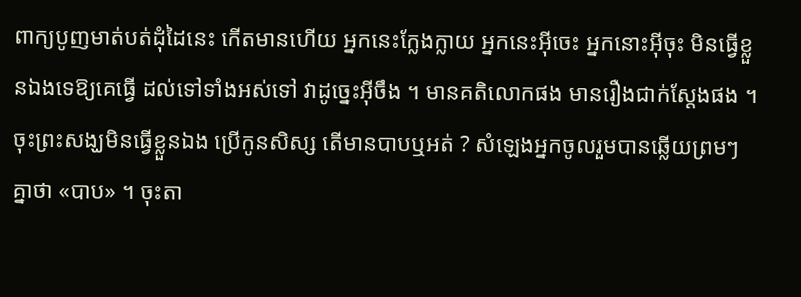ពាក្យបូញមាត់បត់ដុំដៃនេះ កើតមានហើយ អ្នកនេះក្លែងក្លាយ អ្នកនេះអ៊ីចេះ អ្នកនោះអ៊ីចុះ មិនធ្វើខ្លួនឯងទេឱ្យគេធ្វើ ដល់ទៅទាំងអស់ទៅ វាដូច្នេះអ៊ីចឹង ។ មានគតិលោកផង មានរឿងជាក់ស្តែងផង ។ ចុះព្រះសង្ឃមិនធ្វើខ្លួនឯង ប្រើកូនសិស្ស តើមានបាបឬអត់ ? សំឡេងអ្នកចូលរួមបានឆ្លើយព្រមៗគ្នាថា «បាប» ។ ចុះតា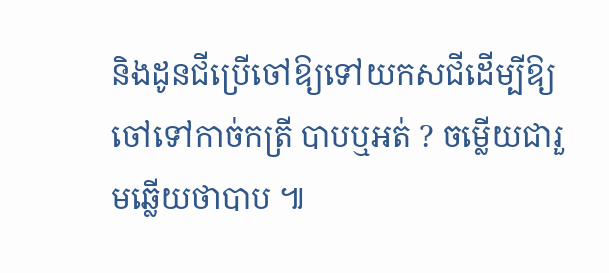និងដូនជីប្រើចៅឱ្យទៅយកសជីដើម្បីឱ្យចៅទៅកាច់កត្រី បាបឬអត់ ? ចម្លើយជារួមឆ្លើយថាបាប ៕